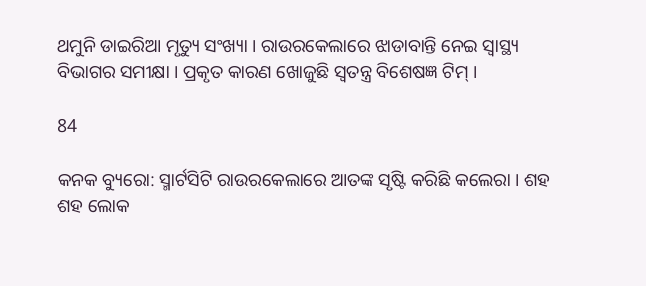ଥମୁନି ଡାଇରିଆ ମୃତ୍ୟୁ ସଂଖ୍ୟା । ରାଉରକେଲାରେ ଝାଡାବାନ୍ତି ନେଇ ସ୍ୱାସ୍ଥ୍ୟ ବିଭାଗର ସମୀକ୍ଷା । ପ୍ରକୃତ କାରଣ ଖୋଜୁଛି ସ୍ୱତନ୍ତ୍ର ବିଶେଷଜ୍ଞ ଟିମ୍ ।

84

କନକ ବ୍ୟୁରୋ: ସ୍ମାର୍ଟସିଟି ରାଉରକେଲାରେ ଆତଙ୍କ ସୃଷ୍ଟି କରିଛି କଲେରା । ଶହ ଶହ ଲୋକ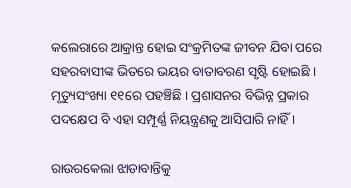କଲେରାରେ ଆକ୍ରାନ୍ତ ହୋଇ ସଂକ୍ରମିତଙ୍କ ଜୀବନ ଯିବା ପରେ ସହରବାସୀଙ୍କ ଭିତରେ ଭୟର ବାତାବରଣ ସୃଷ୍ଟି ହୋଇଛି । ମୃତ୍ୟୁସଂଖ୍ୟା ୧୧ରେ ପହଞ୍ଚିଛି । ପ୍ରଶାସନର ବିଭିନ୍ନ ପ୍ରକାର ପଦକ୍ଷେପ ବି ଏହା ସମ୍ପୂର୍ଣ୍ଣ ନିୟନ୍ତ୍ରଣକୁ ଆସିପାରି ନାହିଁ ।

ରାଉରକେଲା ଝାଡାବାନ୍ତିକୁ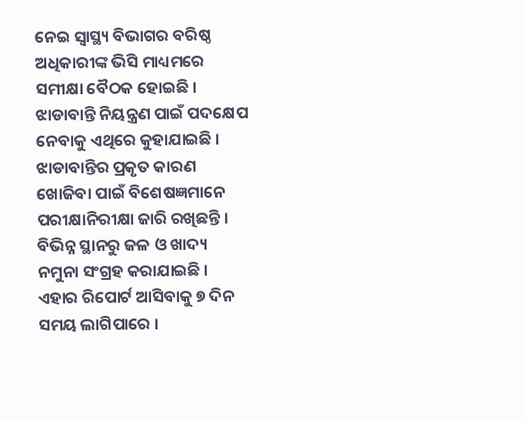ନେଇ ସ୍ୱାସ୍ଥ୍ୟ ବିଭାଗର ବରିଷ୍ଠ ଅଧିକାରୀଙ୍କ ଭିସି ମାଧ୍ୟମରେ ସମୀକ୍ଷା ବୈଠକ ହୋଇଛି । ଝାଡାବାନ୍ତି ନିୟନ୍ତ୍ରଣ ପାଇଁ ପଦକ୍ଷେପ ନେବାକୁ ଏଥିରେ କୁହାଯାଇଛି । ଝାଡାବାନ୍ତିର ପ୍ରକୃତ କାରଣ ଖୋଜିବା ପାଇଁ ବିଶେଷଜ୍ଞମାନେ ପରୀକ୍ଷାନିରୀକ୍ଷା ଜାରି ରଖିଛନ୍ତି । ବିଭିନ୍ନ ସ୍ଥାନରୁ ଜଳ ଓ ଖାଦ୍ୟ ନମୁନା ସଂଗ୍ରହ କରାଯାଇଛି । ଏହାର ରିପୋର୍ଟ ଆସିବାକୁ ୭ ଦିନ ସମୟ ଲାଗିପାରେ ।